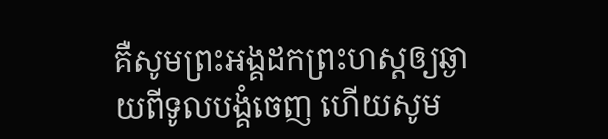គឺសូមព្រះអង្គដកព្រះហស្តឲ្យឆ្ងាយពីទូលបង្គំចេញ ហើយសូម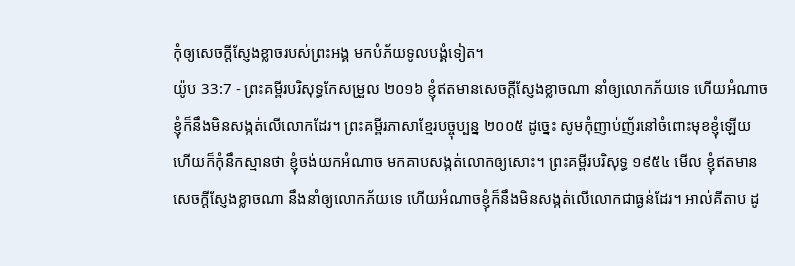កុំឲ្យសេចក្ដីស្ញែងខ្លាចរបស់ព្រះអង្គ មកបំភ័យទូលបង្គំទៀត។
យ៉ូប 33:7 - ព្រះគម្ពីរបរិសុទ្ធកែសម្រួល ២០១៦ ខ្ញុំឥតមានសេចក្ដីស្ញែងខ្លាចណា នាំឲ្យលោកភ័យទេ ហើយអំណាចខ្ញុំក៏នឹងមិនសង្កត់លើលោកដែរ។ ព្រះគម្ពីរភាសាខ្មែរបច្ចុប្បន្ន ២០០៥ ដូច្នេះ សូមកុំញាប់ញ័រនៅចំពោះមុខខ្ញុំឡើយ ហើយក៏កុំនឹកស្មានថា ខ្ញុំចង់យកអំណាច មកគាបសង្កត់លោកឲ្យសោះ។ ព្រះគម្ពីរបរិសុទ្ធ ១៩៥៤ មើល ខ្ញុំឥតមានសេចក្ដីស្ញែងខ្លាចណា នឹងនាំឲ្យលោកភ័យទេ ហើយអំណាចខ្ញុំក៏នឹងមិនសង្កត់លើលោកជាធ្ងន់ដែរ។ អាល់គីតាប ដូ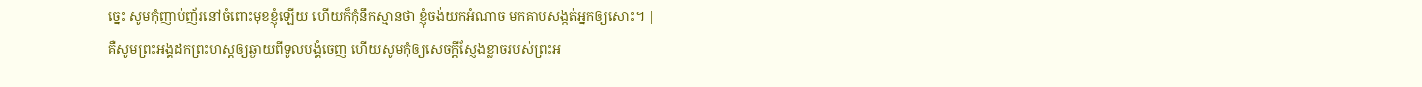ច្នេះ សូមកុំញាប់ញ័រនៅចំពោះមុខខ្ញុំឡើយ ហើយក៏កុំនឹកស្មានថា ខ្ញុំចង់យកអំណាច មកគាបសង្កត់អ្នកឲ្យសោះ។ |
គឺសូមព្រះអង្គដកព្រះហស្តឲ្យឆ្ងាយពីទូលបង្គំចេញ ហើយសូមកុំឲ្យសេចក្ដីស្ញែងខ្លាចរបស់ព្រះអ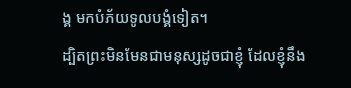ង្គ មកបំភ័យទូលបង្គំទៀត។
ដ្បិតព្រះមិនមែនជាមនុស្សដូចជាខ្ញុំ ដែលខ្ញុំនឹង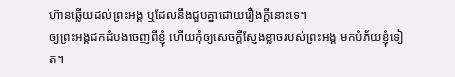ហ៊ានឆ្លើយដល់ព្រះអង្គ ឬដែលនឹងជួបគ្នាដោយរឿងក្តីនោះទេ។
ឲ្យព្រះអង្គដកដំបងចេញពីខ្ញុំ ហើយកុំឲ្យសេចក្ដីស្ញែងខ្លាចរបស់ព្រះអង្គ មកបំភ័យខ្ញុំទៀត។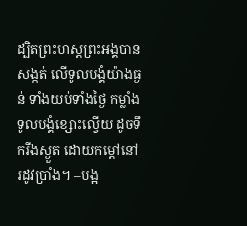ដ្បិតព្រះហស្តព្រះអង្គបានសង្កត់ លើទូលបង្គំយ៉ាងធ្ងន់ ទាំងយប់ទាំងថ្ងៃ កម្លាំងទូលបង្គំខ្សោះល្វើយ ដូចទឹករីងស្ងួត ដោយកម្ដៅនៅរដូវប្រាំង។ –បង្អ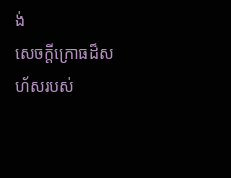ង់
សេចក្ដីក្រោធដ៏សហ័សរបស់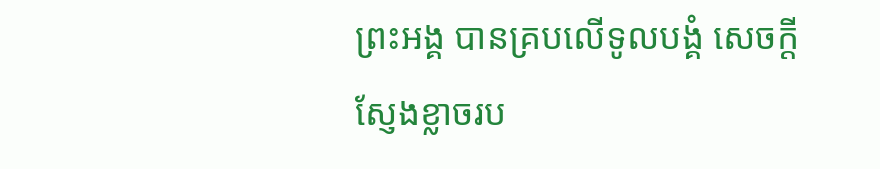ព្រះអង្គ បានគ្របលើទូលបង្គំ សេចក្ដីស្ញែងខ្លាចរប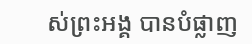ស់ព្រះអង្គ បានបំផ្លាញ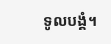ទូលបង្គំ។